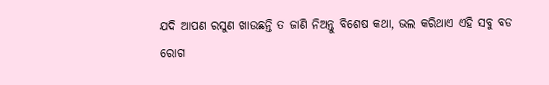ଯଦି ଆପଣ ରସୁଣ ଖାଉଛନ୍ତି ତ ଜାଣି ନିଅନ୍ତୁ ବିଶେଷ କଥା, ଭଲ କରିଥାଏ ଏହି ସବୁ ବଡ ରୋଗ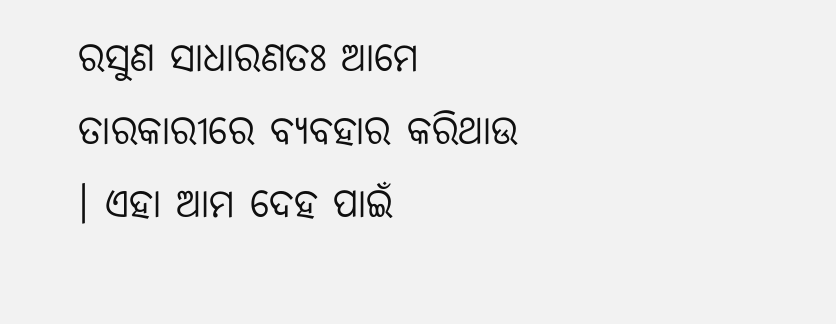ରସୁଣ ସାଧାରଣତଃ ଆମେ ତାରକାରୀରେ ବ୍ୟବହାର କରିଥାଉ । ଏହା ଆମ ଦେହ ପାଇଁ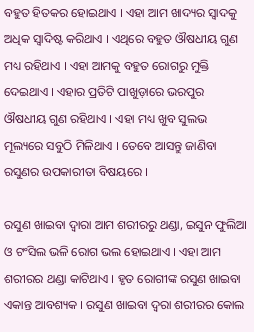ବହୁତ ହିତକର ହୋଇଥାଏ । ଏହା ଆମ ଖାଦ୍ୟର ସ୍ୱାଦକୁ ଅଧିକ ସ୍ୱାଦିଷ୍ଟ କରିଥାଏ । ଏଥିରେ ବହୁତ ଔଷଧୀୟ ଗୁଣ ମଧ୍ୟ ରହିଥାଏ । ଏହା ଆମକୁ ବହୁତ ରୋଗରୁ ମୁକ୍ତି ଦେଇଥାଏ । ଏହାର ପ୍ରତିଟି ପାଖୁଡ଼ାରେ ଭରପୁର ଔଷଧୀୟ ଗୁଣ ରହିଥାଏ । ଏହା ମଧ୍ୟ ଖୁବ ସୁଲଭ ମୂଲ୍ୟରେ ସବୁଠି ମିଳିଥାଏ । ତେବେ ଆସନ୍ତୁ ଜାଣିବା ରସୁଣର ଉପକାରୀତା ବିଷୟରେ ।

ରସୁଣ ଖାଇବା ଦ୍ୱାରା ଆମ ଶରୀରରୁ ଥଣ୍ଡା, ଇସୁନ ଫୁଲିଆ ଓ ଟଂସିଲ ଭଳି ରୋଗ ଭଲ ହୋଇଥାଏ । ଏହା ଆମ ଶରୀରର ଥଣ୍ଡା କାଟିଥାଏ । ହୃତ ରୋଗୀଙ୍କ ରସୁଣ ଖାଇବା ଏକାନ୍ତ ଆବଶ୍ୟକ । ରସୁଣ ଖାଇବା ଦ୍ୱରା ଶରୀରର କୋଲ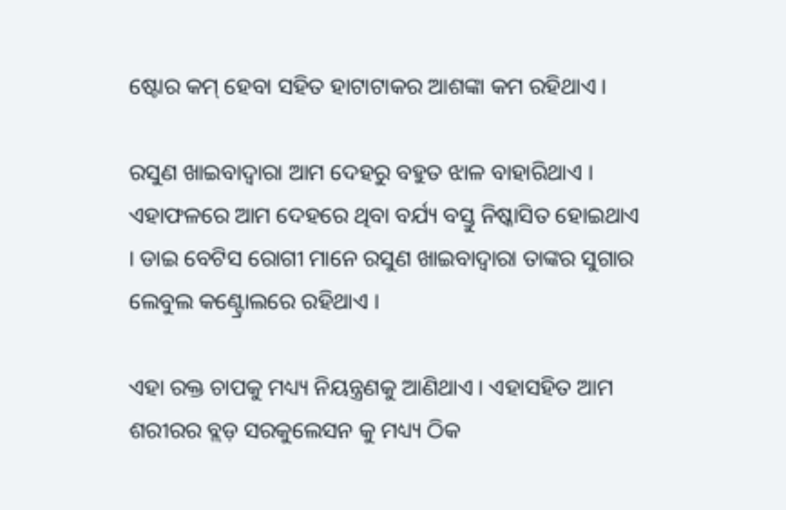ଷ୍ଟୋର କମ୍ ହେବା ସହିତ ହାଟାଟାକର ଆଶଙ୍କା କମ ରହିଥାଏ ।

ରସୁଣ ଖାଇବାଦ୍ୱାରା ଆମ ଦେହରୁ ବହୁତ ଝାଳ ବାହାରିଥାଏ । ଏହାଫଳରେ ଆମ ଦେହରେ ଥିବା ବର୍ଯ୍ୟ ବସ୍ତୁ ନିଷ୍କାସିତ ହୋଇଥାଏ । ଡାଇ ବେଟିସ ରୋଗୀ ମାନେ ରସୁଣ ଖାଇବାଦ୍ୱାରା ତାଙ୍କର ସୁଗାର ଲେବୁଲ କଣ୍ଟ୍ରୋଲରେ ରହିଥାଏ ।

ଏହା ରକ୍ତ ଚାପକୁ ମଧ୍ୟ୍ୟ ନିୟନ୍ତ୍ରଣକୁ ଆଣିଥାଏ । ଏହାସହିତ ଆମ ଶରୀରର ବ୍ଲଡ଼ ସରକୁଲେସନ କୁ ମଧ୍ୟ୍ୟ ଠିକ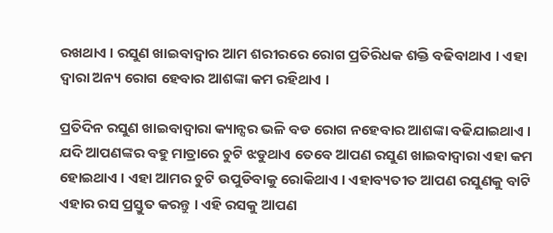ରଖଥାଏ । ରସୁଣ ଖାଇବାଦ୍ୱାର ଆମ ଶରୀରରେ ରୋଗ ପ୍ରତିରିଧକ ଶକ୍ତି ବଢିବାଥାଏ । ଏହା ଦ୍ଵାରା ଅନ୍ୟ ରୋଗ ହେବାର ଆଶଙ୍କା କମ ରହିଥାଏ ।

ପ୍ରତିଦିନ ରସୁଣ ଖାଇବାଦ୍ୱାରା କ୍ୟାନ୍ସର ଭଳି ବଡ ରୋଗ ନହେବାର ଆଶଙ୍କା ବଢିଯାଇଥାଏ । ଯଦି ଆପଣଙ୍କର ବହୁ ମାତ୍ରାରେ ଚୁଟି ଝଡୁଥାଏ ତେବେ ଆପଣ ରସୁଣ ଖାଇବାଦ୍ୱାରା ଏହା କମ ହୋଇଥାଏ । ଏହା ଆମର ଚୁଟି ଉପୁଡିବାକୁ ରୋକିଥାଏ । ଏହାବ୍ୟତୀତ ଆପଣ ରସୁଣକୁ ବାଟି ଏହାର ରସ ପ୍ରସ୍ତୁତ କରନ୍ତୁ । ଏହି ରସକୁ ଆପଣ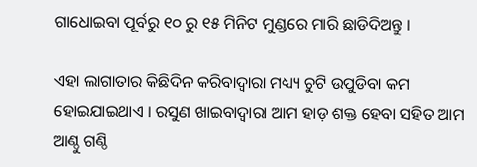ଗାଧୋଇବା ପୂର୍ବରୁ ୧୦ ରୁ ୧୫ ମିନିଟ ମୁଣ୍ଡରେ ମାରି ଛାଡିଦିଅନ୍ତୁ ।

ଏହା ଲାଗାତାର କିଛିଦିନ କରିବାଦ୍ୱାରା ମଧ୍ୟ୍ୟ ଚୁଟି ଉପୁଡିବା କମ ହୋଇଯାଇଥାଏ । ରସୁଣ ଖାଇବାଦ୍ୱାରା ଆମ ହାଡ଼ ଶକ୍ତ ହେବା ସହିତ ଆମ ଆଣ୍ଠୁ ଗଣ୍ଠି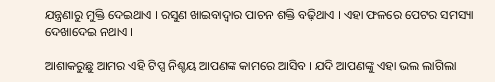ଯନ୍ତ୍ରଣାରୁ ମୁକ୍ତି ଦେଇଥାଏ । ରସୁଣ ଖାଇବାଦ୍ୱାର ପାଚନ ଶକ୍ତି ବଢ଼ିଥାଏ । ଏହା ଫଳରେ ପେଟର ସମସ୍ୟା ଦେଖାଦେଇ ନଥାଏ ।

ଆଶାକରୁଛୁ ଆମର ଏହି ଟିପ୍ସ ନିଶ୍ଚୟ ଆପଣଙ୍କ କାମରେ ଆସିବ । ଯଦି ଆପଣଙ୍କୁ ଏହା ଭଲ ଲାଗିଲା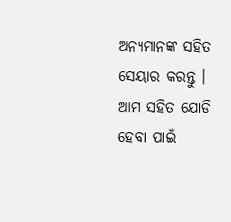ଅନ୍ୟମାନଙ୍କ ସହିତ ସେୟାର କରନ୍ତୁ । ଆମ ସହିତ ଯୋଡି ହେବା ପାଇଁ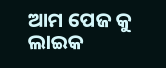ଆମ ପେଜ କୁ ଲାଇକ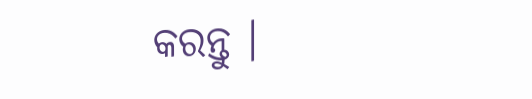କରନ୍ତୁ ।